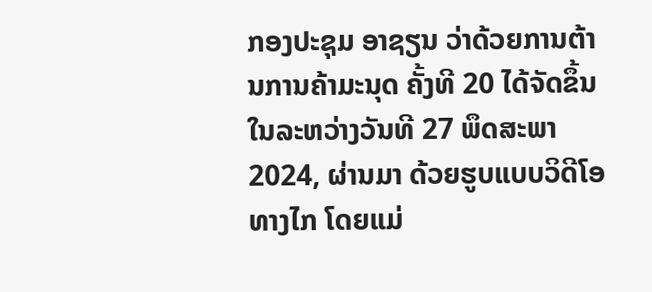ກອງປະຊຸມ ອາຊຽນ ວ່າດ້ວຍການຕ້ານການຄ້າມະນຸດ ຄັ້ງທີ 20 ໄດ້ຈັດຂຶ້ນໃນລະຫວ່າງວັນທີ 27 ພຶດສະພາ 2024, ຜ່ານມາ ດ້ວຍຮູບແບບວິດີໂອທາງໄກ ໂດຍແມ່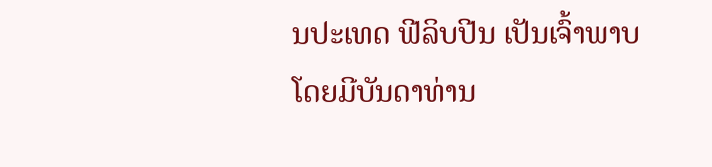ນປະເທດ ຟີລິບປີນ ເປັນເຈົ້າພາບ ໂດຍມີບັນດາທ່ານ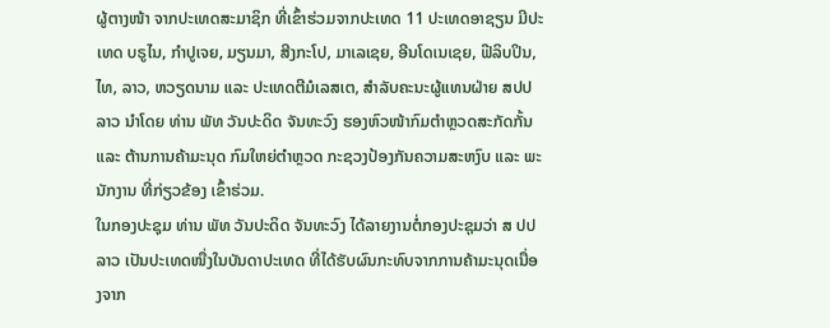ຜູ້ຕາງໜ້າ ຈາກປະເທດສະມາຊິກ ທີ່ເຂົ້າຮ່ວມຈາກປະເທດ 11 ປະເທດອາຊຽນ ມີປະເທດ ບຣູໄນ, ກຳປູເຈຍ, ມຽນມາ, ສີງກະໂປ, ມາເລເຊຍ, ອີນໂດເນເຊຍ, ຟີລິບປິນ, ໄທ, ລາວ, ຫວຽດນາມ ແລະ ປະເທດຕີມໍເລສເຕ, ສໍາລັບຄະນະຜູ້ແທນຝ່າຍ ສປປ ລາວ ນຳໂດຍ ທ່ານ ພັທ ວັນປະດິດ ຈັນທະວົງ ຮອງຫົວໜ້າກົມຕຳຫຼວດສະກັດກັ້ນ ແລະ ຕ້ານການຄ້າມະນຸດ ກົມໃຫຍ່ຕຳຫຼວດ ກະຊວງປ້ອງກັນຄວາມສະຫງົບ ແລະ ພະນັກງານ ທີ່ກ່ຽວຂ້ອງ ເຂົ້າຮ່ວມ.
ໃນກອງປະຊຸມ ທ່ານ ພັທ ວັນປະດິດ ຈັນທະວົງ ໄດ້ລາຍງານຕໍ່ກອງປະຊຸມວ່າ ສ ປປ ລາວ ເປັນປະເທດໜື່ງໃນບັນດາປະເທດ ທີ່ໄດ້ຮັບຜົນກະທົບຈາກການຄ້າມະນຸດເນື່ອງຈາກ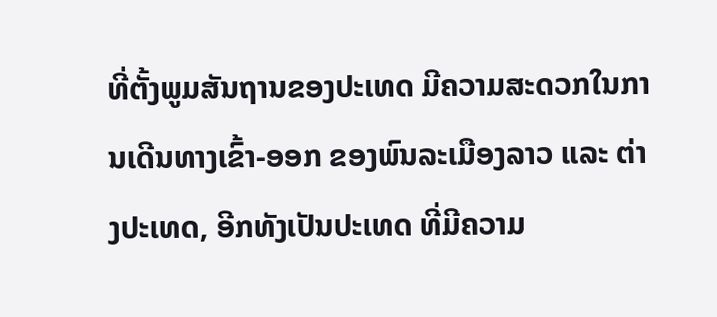ທີ່ຕັ້ງພູມສັນຖານຂອງປະເທດ ມີຄວາມສະດວກໃນການເດີນທາງເຂົ້າ-ອອກ ຂອງພົນລະເມືອງລາວ ແລະ ຕ່າງປະເທດ, ອີກທັງເປັນປະເທດ ທີ່ມີຄວາມ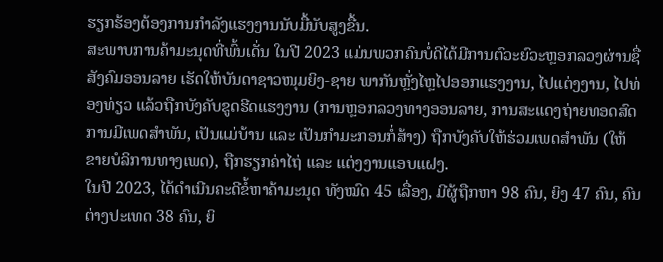ຮຽກຮ້ອງຕ້ອງການກຳລັງແຮງງານນັບມື້ນັບສູງຂື້ນ.
ສະພາບການຄ້າມະນຸດທີ່ພົ້ນເດັ່ນ ໃນປີ 2023 ແມ່ນພວກຄົນບໍ່ດີໄດ້ມີການຕົວະຍົວະຫຼອກລວງຜ່ານຊື່ສັງຄົມອອນລາຍ ເຮັດໃຫ້ບັນດາຊາວໜຸມຍິງ-ຊາຍ ພາກັນຫຼັ່ງໄຫຼໄປອອກແຮງງານ, ໄປແຕ່ງງານ, ໄປທ່ອງທ່ຽວ ແລ້ວຖືກບັງຄັບຂູດຮີດແຮງງານ (ການຫຼອກລວງທາງອອນລາຍ, ການສະແດງຖ່າຍທອດສົດການມີເພດສຳພັນ, ເປັນແມ່ບ້ານ ແລະ ເປັນກຳມະກອນກໍ່ສ້າງ) ຖືກບັງຄັບໃຫ້ຮ່ວມເພດສຳພັນ (ໃຫ້ຂາຍບໍລິການທາງເພດ), ຖືກຮຽກຄ່າໄຖ່ ແລະ ແຕ່ງງານແອບແຝງ.
ໃນປີ 2023, ໄດ້ດຳເນີນຄະດີຂໍ້ຫາຄ້າມະນຸດ ທັງໝົດ 45 ເລື່ອງ, ມີຜູ້ຖືກຫາ 98 ຄົນ, ຍິງ 47 ຄົນ, ຄົນຕ່າງປະເທດ 38 ຄົນ, ຍິ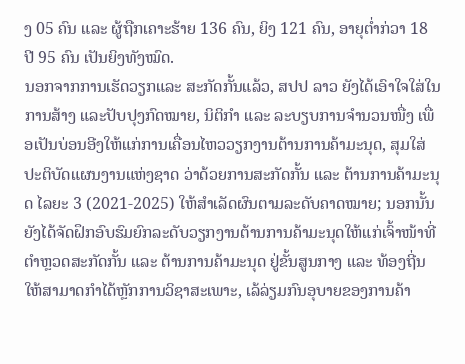ງ 05 ຄົນ ແລະ ຜູ້ຖືກເຄາະຮ້າຍ 136 ຄົນ, ຍິງ 121 ຄົນ, ອາຍຸຕ່ຳກ່ວາ 18 ປີ 95 ຄົນ ເປັນຍິງທັງໝົດ.
ນອກຈາກການເຮັດວຽກແລະ ສະກັດກັ້ນແລ້ວ, ສປປ ລາວ ຍັງໄດ້ເອົາໃຈໃສ່ໃນການສ້າງ ແລະປັບປຸງກົດໝາຍ, ນິຕິກຳ ແລະ ລະບຽບການຈຳນວນໜື່ງ ເພື່ອເປັນບ່ອນອີງໃຫ້ແກ່ການເຄື່ອນໄຫວວຽກງານຕ້ານການຄ້າມະນຸດ, ສຸມໃສ່ປະຕິບັດແຜນງານແຫ່ງຊາດ ວ່າດ້ວຍການສະກັດກັ້ນ ແລະ ຕ້ານການຄ້າມະນຸດ ໄລຍະ 3 (2021-2025) ໃຫ້ສຳເລັດຜົນຕາມລະດັບຄາດໝາຍ; ນອກນັ້ນ ຍັງໄດ້ຈັດຝຶກອົບຮົມຍົກລະດັບວຽກງານຕ້ານການຄ້າມະນຸດໃຫ້ແກ່ເຈົ້າໜ້າທີ່ຕຳຫຼວດສະກັດກັ້ນ ແລະ ຕ້ານການຄ້າມະນຸດ ຢູ່ຂັ້ນສູນກາງ ແລະ ທ້ອງຖີ່ນ ໃຫ້ສາມາດກຳໄດ້ຫຼັກການວິຊາສະເພາະ, ເລ້ລ່ຽມກົນອຸບາຍຂອງການຄ້າ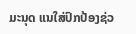ມະນຸດ ແນໃສ່ປົກປ້ອງຊ່ວ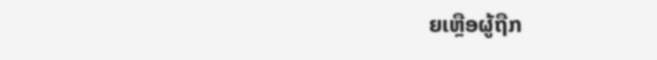ຍເຫຼືອຜູ້ຖືກ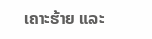ເຄາະຮ້າຍ ແລະ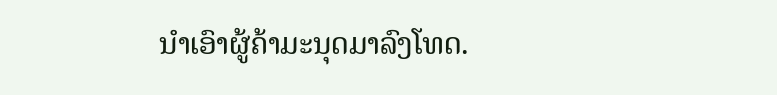ນຳເອົາຜູ້ຄ້າມະນຸດມາລົງໂທດ.